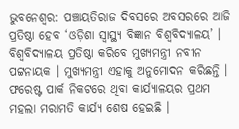ଭୁବନେଶ୍ବର: ପଞ୍ଚାୟତିରାଜ ଦିବସରେ ଅବସରରେ ଆଜି ପ୍ରତିଷ୍ଠା ହେବ ‘ଓଡ଼ିଶା ସ୍ୱାସ୍ଥ୍ୟ ବିଜ୍ଞାନ ବିଶ୍ୱବିଦ୍ୟାଳୟ’ । ବିଶ୍ୱବିଦ୍ୟାଳୟ ପ୍ରତିଷ୍ଠା କରିବେ ମୁଖ୍ୟମନ୍ତ୍ରୀ ନବୀନ ପଟ୍ଟନାୟକ । ମୁଖ୍ୟମନ୍ତ୍ରୀ ଏହାକୁ ଅନୁମୋଦନ କରିଛନ୍ତି । ଫରେଷ୍ଟ ପାର୍କ ନିକଟରେ ଥିବା କାର୍ଯ୍ୟାଳୟର ପ୍ରଥମ ମହଲା ମରାମତି କାର୍ଯ୍ୟ ଶେଷ ହେଇଛି ।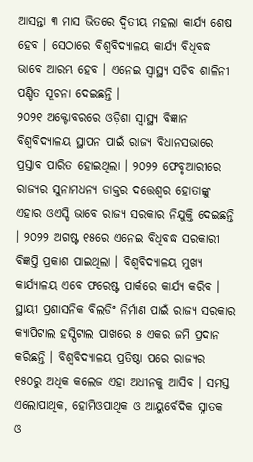ଆସନ୍ତା ୩ ମାସ ଭିତରେ ଦ୍ୱିତୀୟ ମହଲା କାର୍ଯ୍ୟ ଶେଷ ହେବ । ସେଠାରେ ବିଶ୍ୱବିଦ୍ୟାଳୟ କାର୍ଯ୍ୟ ବିଧିବଦ୍ଧ ଭାବେ ଆରମ୍ଭ ହେବ । ଏନେଇ ସ୍ୱାସ୍ଥ୍ୟ ସଚିବ ଶାଳିନୀ ପଣ୍ଡିତ ସୂଚନା ଦେଇଛନ୍ତି ।
୨୦୨୧ ଅକ୍ଟୋବରରେ ଓଡ଼ିଶା ସ୍ୱାସ୍ଥ୍ୟ ବିଜ୍ଞାନ ବିଶ୍ୱବିଦ୍ୟାଳୟ ସ୍ଥାପନ ପାଇଁ ରାଜ୍ୟ ବିଧାନସଭାରେ ପ୍ରସ୍ତାବ ପାରିତ ହୋଇଥିଲା । ୨୦୨୨ ଫେବୃଆରୀରେ ରାଜ୍ୟର ସୁନାମଧନ୍ୟ ଡାକ୍ତର ଦତ୍ତେଶ୍ୱର ହୋତାଙ୍କୁ ଏହାର ଓଏସ୍ଡି ଭାବେ ରାଜ୍ୟ ସରକାର ନିଯୁକ୍ତି ଦେଇଛନ୍ତି । ୨୦୨୨ ଅଗଷ୍ଟ ୧୫ରେ ଏନେଇ ବିଧିବଦ୍ଧ ସରକାରୀ ବିଜ୍ଞପ୍ତି ପ୍ରକାଶ ପାଇଥିଲା । ବିଶ୍ୱବିଦ୍ୟାଳୟ ମୁଖ୍ୟ କାର୍ଯ୍ୟାଳୟ ଏବେ ଫରେଷ୍ଟ ପାର୍କରେ କାର୍ଯ୍ୟ କରିବ ।
ସ୍ଥାୟୀ ପ୍ରଶାସନିକ ବିଲଡିଂ ନିର୍ମାଣ ପାଇଁ ରାଜ୍ୟ ସରକାର କ୍ୟାପିଟାଲ ହସ୍ପିଟାଲ ପାଖରେ ୫ ଏକର ଜମି ପ୍ରଦାନ କରିଛନ୍ତି । ବିଶ୍ୱବିଦ୍ୟାଳୟ ପ୍ରତିଷ୍ଠା ପରେ ରାଜ୍ୟର ୧୫୦ରୁ ଅଧିକ କଲେଜ ଏହା ଅଧୀନକୁ ଆସିବ । ସମସ୍ତ ଏଲୋପାଥିକ, ହୋମିଓପାଥିକ ଓ ଆୟୁର୍ବେଦିକ ସ୍ନାତକ ଓ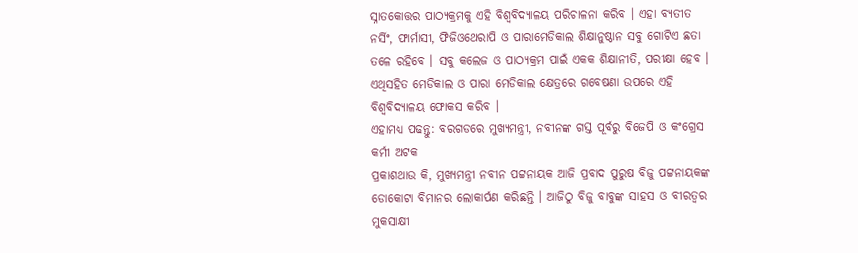ସ୍ନାତକୋତ୍ତର ପାଠ୍ୟକ୍ରମକୁ ଏହି ବିଶ୍ୱବିଦ୍ୟାଳୟ ପରିଚାଳନା କରିବ । ଏହା ବ୍ୟତୀତ ନର୍ସିଂ, ଫାର୍ମାସୀ, ଫିଜିଓଥେରାପି ଓ ପାରାମେଡିକାଲ ଶିକ୍ଷାନୁଷ୍ଠାନ ସବୁ ଗୋଟିଏ ଛତା ତଳେ ରହିବେ । ସବୁ କଲେଜ ଓ ପାଠ୍ୟକ୍ରମ ପାଇଁ ଏକକ ଶିକ୍ଷାନୀତି, ପରୀକ୍ଷା ହେବ । ଏଥିସହିତ ମେଡିକାଲ ଓ ପାରା ମେଡିକାଲ କ୍ଷେତ୍ରରେ ଗବେଷଣା ଉପରେ ଏହି ବିଶ୍ୱବିଦ୍ୟାଳୟ ଫୋକସ କରିବ ।
ଏହାମଧ୍ୟ ପଢନ୍ତୁ: ବରଗଡରେ ମୁଖ୍ୟମନ୍ତ୍ରୀ, ନବୀନଙ୍କ ଗସ୍ତ ପୂର୍ବରୁ ବିଜେପି ଓ କଂଗ୍ରେସ କର୍ମୀ ଅଟକ
ପ୍ରକାଶଥାଉ କି, ମୁଖ୍ୟମନ୍ତ୍ରୀ ନବୀନ ପଟ୍ଟନାୟକ ଆଜି ପ୍ରବାଦ ପୁରୁଷ ବିଜୁ ପଟ୍ଟନାୟକଙ୍କ ଡୋକୋଟା ବିମାନର ଲୋକାର୍ପଣ କରିଛନ୍ତି । ଆଜିଠୁ ବିଜୁ ବାବୁଙ୍କ ସାହସ ଓ ବୀରତ୍ବର ମୁକସାକ୍ଷୀ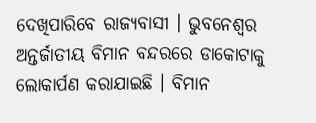ଦେଖିପାରିବେ ରାଜ୍ୟବାସୀ । ଭୁବନେଶ୍ବର ଅନ୍ତର୍ଜାତୀୟ ବିମାନ ବନ୍ଦରରେ ଡାକୋଟାକୁ ଲୋକାର୍ପଣ କରାଯାଇଛି । ବିମାନ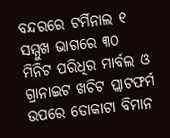ବନ୍ଦରରେ ଟର୍ମିନାଲ ୧ ସମ୍ମୁଖ ଭାଗରେ ୩୦ ମିନିଟ ପରିଧିର ମାର୍ବଲ ଓ ଗ୍ରାନାଇଟ ଖଚିଟ ପ୍ଲାଟଫର୍ମ ଉପରେ ଡୋକାଟା ବିମାନ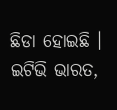ଛିଡା ହୋଇଛି ।
ଇଟିଭି ଭାରତ,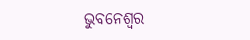ଭୁବନେଶ୍ବର